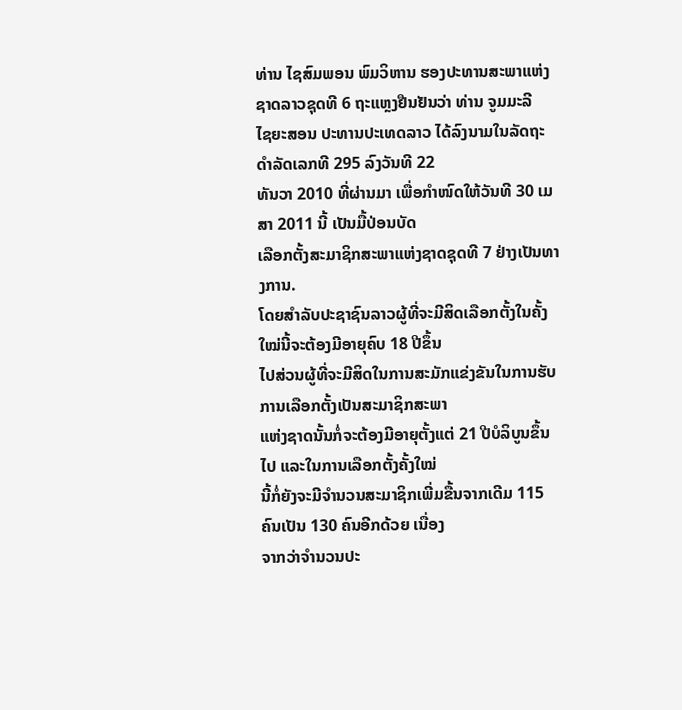ທ່ານ ໄຊສົມພອນ ພົມວິຫານ ຮອງປະທານສະພາແຫ່ງ
ຊາດລາວຊຸດທີ 6 ຖະແຫຼງຢືນຢັນວ່າ ທ່ານ ຈູມມະລີ
ໄຊຍະສອນ ປະທານປະເທດລາວ ໄດ້ລົງນາມໃນລັດຖະດໍາລັດເລກທີ 295 ລົງວັນທີ 22
ທັນວາ 2010 ທີ່ຜ່ານມາ ເພື່ອກໍາໜົດໃຫ້ວັນທີ 30 ເມສາ 2011 ນີ້ ເປັນມື້ປ່ອນບັດ
ເລືອກຕັ້ງສະມາຊິກສະພາແຫ່ງຊາດຊຸດທີ 7 ຢ່າງເປັນທາງການ.
ໂດຍສຳລັບປະຊາຊົນລາວຜູ້ທີ່ຈະມີສິດເລືອກຕັ້ງໃນຄັ້ງໃໝ່ນີ້ຈະຕ້ອງມີອາຍຸຄົບ 18 ປີຂຶ້ນ
ໄປສ່ວນຜູ້ທີ່ຈະມີສິດໃນການສະມັກແຂ່ງຂັນໃນການຮັບການເລືອກຕັ້ງເປັນສະມາຊິກສະພາ
ແຫ່ງຊາດນັ້ນກໍ່ຈະຕ້ອງມີອາຍຸຕັ້ງແຕ່ 21 ປີບໍລິບູນຂຶ້ນໄປ ແລະໃນການເລືອກຕັ້ງຄັ້ງໃໝ່
ນີ້ກໍ່ຍັງຈະມີຈຳນວນສະມາຊິກເພີ່ມຂື້ນຈາກເດີມ 115 ຄົນເປັນ 130 ຄົນອີກດ້ວຍ ເນື່ອງ
ຈາກວ່າຈຳນວນປະ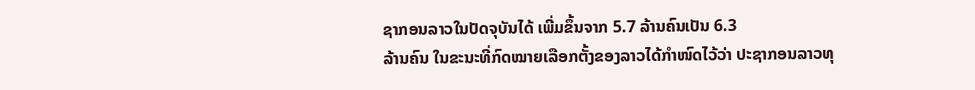ຊາກອນລາວໃນປັດຈຸບັນໄດ້ ເພີ່ມຂຶ້ນຈາກ 5.7 ລ້ານຄົນເປັນ 6.3
ລ້ານຄົນ ໃນຂະນະທີ່ກົດໝາຍເລືອກຕັ້ງຂອງລາວໄດ້ກໍາໜົດໄວ້ວ່າ ປະຊາກອນລາວທຸ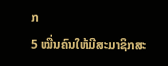ກ
5 ໝື່ນຄົນໃຫ້ມີສະມາຊິກສະ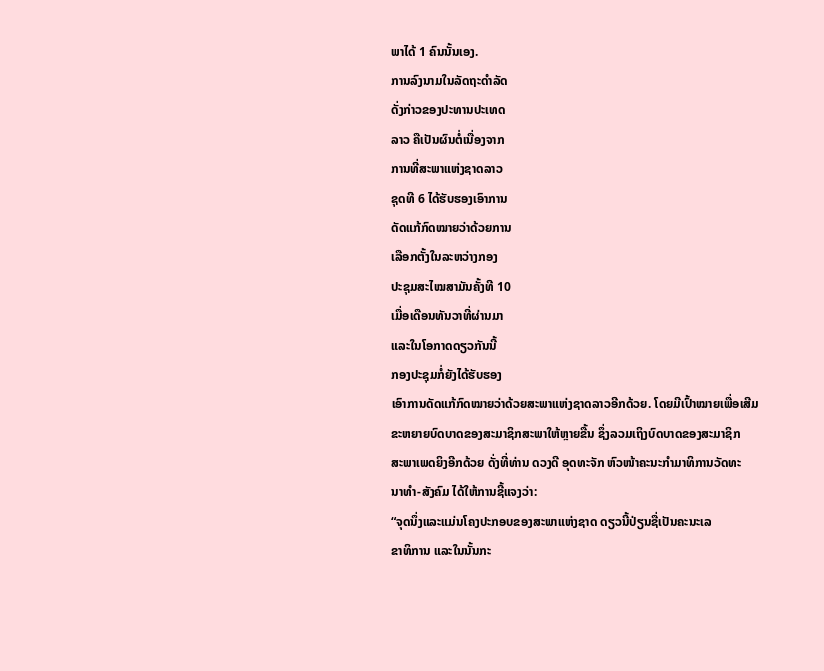ພາໄດ້ 1 ຄົນນັ້ນເອງ.
ການລົງນາມໃນລັດຖະດຳລັດ
ດັ່ງກ່າວຂອງປະທານປະເທດ
ລາວ ຄືເປັນຜົນຕໍ່ເນື່ອງຈາກ
ການທີ່ສະພາແຫ່ງຊາດລາວ
ຊຸດທີ 6 ໄດ້ຮັບຮອງເອົາການ
ດັດແກ້ກົດໝາຍວ່າດ້ວຍການ
ເລືອກຕັ້ງໃນລະຫວ່າງກອງ
ປະຊຸມສະໄໝສາມັນຄັ້ງທີ 10
ເມື່ອເດືອນທັນວາທີ່ຜ່ານມາ
ແລະໃນໂອກາດດຽວກັນນີ້
ກອງປະຊຸມກໍ່ຍັງໄດ້ຮັບຮອງ
ເອົາການດັດແກ້ກົດໝາຍວ່າດ້ວຍສະພາແຫ່ງຊາດລາວອີກດ້ວຍ. ໂດຍມີເປົ້າໝາຍເພື່ອເສີມ
ຂະຫຍາຍບົດບາດຂອງສະມາຊິກສະພາໃຫ້ຫຼາຍຂື້ນ ຊຶ່ງລວມເຖິງບົດບາດຂອງສະມາຊິກ
ສະພາເພດຍິງອີກດ້ວຍ ດັ່ງທີ່ທ່ານ ດວງດີ ອຸດທະຈັກ ຫົວໜ້າຄະນະກໍາມາທິການວັດທະ
ນາທໍາ-ສັງຄົມ ໄດ້ໃຫ້ການຊີ້ແຈງວ່າ:
“ຈຸດນຶ່ງແລະແມ່ນໂຄງປະກອບຂອງສະພາແຫ່ງຊາດ ດຽວນີ້ປ່ຽນຊື່ເປັນຄະນະເລ
ຂາທິການ ແລະໃນນັ້ນກະ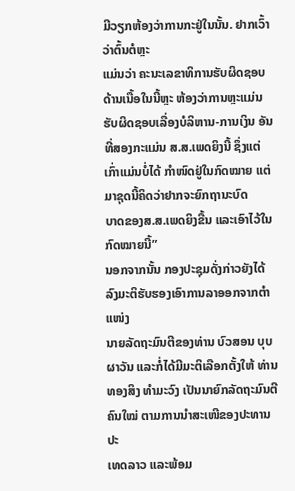ມີວຽກຫ້ອງວ່າການກະຢູ່ໃນນັ້ນ. ຢາກເວົ້າວ່າຕົ້ນຕໍຫຼະ
ແມ່ນວ່າ ຄະນະເລຂາທິການຮັບຜິດຊອບດ້ານເນື້ອໃນນີ້ຫຼະ ຫ້ອງວ່າການຫຼະແມ່ນ
ຮັບຜິດຊອບເລື່ອງບໍລິຫານ-ການເງິນ ອັນທີ່ສອງກະແມ່ນ ສ.ສ.ເພດຍິງນີ້ ຊຶ່ງແຕ່
ເກົ່າແມ່ນບໍ່ໄດ້ ກໍາໜົດຢູ່ໃນກົດໝາຍ ແຕ່ມາຊຸດນີ້ຄິດວ່າຢາກຈະຍົກຖານະບົດ
ບາດຂອງສ.ສ.ເພດຍິງຂື້ນ ແລະເອົາໄວ້ໃນກົດໝາຍນີ້”
ນອກຈາກນັ້ນ ກອງປະຊຸມດັ່ງກ່າວຍັງໄດ້ລົງມະຕິຮັບຮອງເອົາການລາອອກຈາກຕໍາແໜ່ງ
ນາຍລັດຖະມົນຕີຂອງທ່ານ ບົວສອນ ບຸບຜາວັນ ແລະກໍ່ໄດ້ມີມະຕິເລືອກຕັ້ງໃຫ້ ທ່ານ
ທອງສິງ ທໍາມະວົງ ເປັນນາຍົກລັດຖະມົນຕີຄົນໃໝ່ ຕາມການນໍາສະເໜີຂອງປະທານປະ
ເທດລາວ ແລະພ້ອມ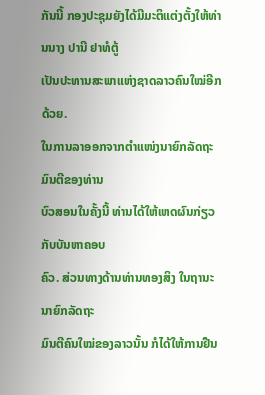ກັນນີ້ ກອງປະຊຸມຍັງໄດ້ມີມະຕິແຕ່ງຕັ້ງໃຫ້ທ່ານນາງ ປານີ ຢາທໍຕູ້
ເປັນປະທານສະພາແຫ່ງຊາດລາວຄົນໃໝ່ອີກດ້ວຍ.
ໃນການລາອອກຈາກຕໍາແໜ່ງນາຍົກລັດຖະມົນຕີຂອງທ່ານ
ບົວສອນໃນຄັ້ງນີ້ ທ່ານໄດ້ໃຫ້ເຫດຜົນກ່ຽວກັບບັນຫາຄອບ
ຄົວ. ສ່ວນທາງດ້ານທ່ານທອງສິງ ໃນຖານະນາຍົກລັດຖະ
ມົນຕີຄົນໃໝ່ຂອງລາວນັ້ນ ກໍໄດ້ໃຫ້ການຢືນ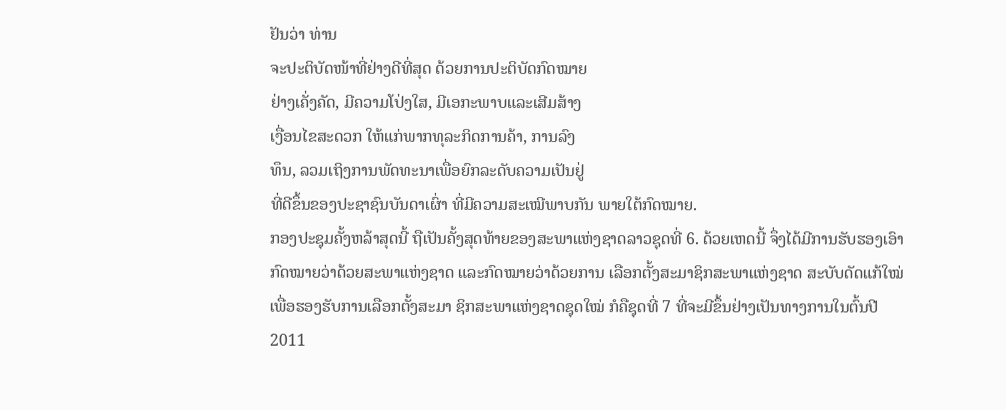ຢັນວ່າ ທ່ານ
ຈະປະຕິບັດໜ້າທີ່ຢ່າງດີທີ່ສຸດ ດ້ວຍການປະຕິບັດກົດໝາຍ
ຢ່າງເຄັ່ງຄັດ, ມີຄວາມໂປ່ງໃສ, ມີເອກະພາບແລະເສີມສ້າງ
ເງື່ອນໄຂສະດວກ ໃຫ້ແກ່ພາກທຸລະກິດການຄ້າ, ການລົງ
ທຶນ, ລວມເຖິງການພັດທະນາເພື່ອຍົກລະດັບຄວາມເປັນຢູ່
ທີ່ດີຂຶ້ນຂອງປະຊາຊົນບັນດາເຜົ່າ ທີ່ມີຄວາມສະເໝີພາບກັນ ພາຍໃຕ້ກົດໝາຍ.
ກອງປະຊຸມຄັ້ງຫລ້າສຸດນີ້ ຖືເປັນຄັ້ງສຸດທ້າຍຂອງສະພາແຫ່ງຊາດລາວຊຸດທີ່ 6. ດ້ວຍເຫດນີ້ ຈຶ່ງໄດ້ມີການຮັບຮອງເອົາກົດໝາຍວ່າດ້ວຍສະພາແຫ່ງຊາດ ແລະກົດໝາຍວ່າດ້ວຍການ ເລືອກຕັ້ງສະມາຊິກສະພາແຫ່ງຊາດ ສະບັບດັດແກ້ໃໝ່ ເພື່ອຮອງຮັບການເລືອກຕັ້ງສະມາ ຊິກສະພາແຫ່ງຊາດຊຸດໃໝ່ ກໍຄືຊຸດທີ່ 7 ທີ່ຈະມີຂຶ້ນຢ່າງເປັນທາງການໃນຕົ້ນປີ 2011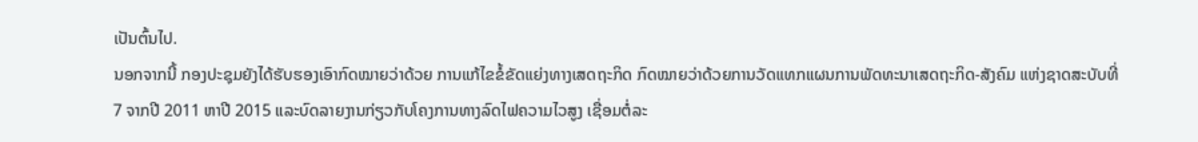ເປັນຕົ້ນໄປ.
ນອກຈາກນີ້ ກອງປະຊຸມຍັງໄດ້ຮັບຮອງເອົາກົດໝາຍວ່າດ້ວຍ ການແກ້ໄຂຂໍ້ຂັດແຍ່ງທາງເສດຖະກິດ ກົດໝາຍວ່າດ້ວຍການວັດແທກແຜນການພັດທະນາເສດຖະກິດ-ສັງຄົມ ແຫ່ງຊາດສະບັບທີ່ 7 ຈາກປີ 2011 ຫາປີ 2015 ແລະບົດລາຍງານກ່ຽວກັບໂຄງການທາງລົດໄຟຄວາມໄວສູງ ເຊື່ອມຕໍ່ລະ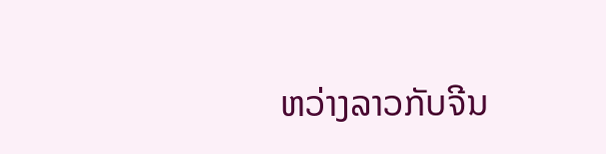ຫວ່າງລາວກັບຈີນ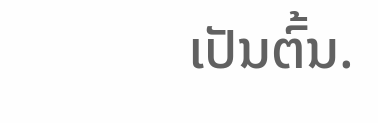ເປັນຕົ້ນ.